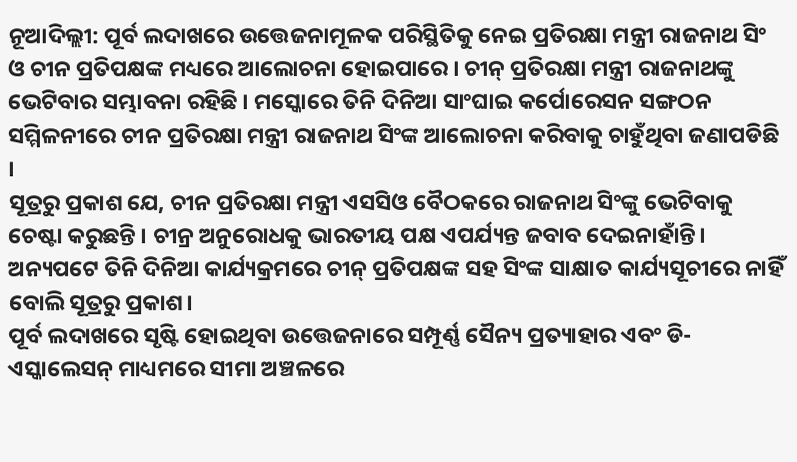ନୂଆଦିଲ୍ଲୀ: ପୂର୍ବ ଲଦାଖରେ ଉତ୍ତେଜନାମୂଳକ ପରିସ୍ଥିତିକୁ ନେଇ ପ୍ରତିରକ୍ଷା ମନ୍ତ୍ରୀ ରାଜନାଥ ସିଂ ଓ ଚୀନ ପ୍ରତିପକ୍ଷଙ୍କ ମଧ୍ୟରେ ଆଲୋଚନା ହୋଇପାରେ । ଚୀନ୍ ପ୍ରତିରକ୍ଷା ମନ୍ତ୍ରୀ ରାଜନାଥଙ୍କୁ ଭେଟିବାର ସମ୍ଭାବନା ରହିଛି । ମସ୍କୋରେ ତିନି ଦିନିଆ ସାଂଘାଇ କର୍ପୋରେସନ ସଙ୍ଗଠନ ସମ୍ମିଳନୀରେ ଚୀନ ପ୍ରତିରକ୍ଷା ମନ୍ତ୍ରୀ ରାଜନାଥ ସିଂଙ୍କ ଆଲୋଚନା କରିବାକୁ ଚାହୁଁଥିବା ଜଣାପଡିଛି ।
ସୂତ୍ରରୁ ପ୍ରକାଶ ଯେ, ଚୀନ ପ୍ରତିରକ୍ଷା ମନ୍ତ୍ରୀ ଏସସିଓ ବୈଠକରେ ରାଜନାଥ ସିଂଙ୍କୁ ଭେଟିବାକୁ ଚେଷ୍ଟା କରୁଛନ୍ତି । ଚୀନ୍ର ଅନୁରୋଧକୁ ଭାରତୀୟ ପକ୍ଷ ଏପର୍ଯ୍ୟନ୍ତ ଜବାବ ଦେଇନାହାଁନ୍ତି। ଅନ୍ୟପଟେ ତିନି ଦିନିଆ କାର୍ଯ୍ୟକ୍ରମରେ ଚୀନ୍ ପ୍ରତିପକ୍ଷଙ୍କ ସହ ସିଂଙ୍କ ସାକ୍ଷାତ କାର୍ଯ୍ୟସୂଚୀରେ ନାହିଁ ବୋଲି ସୂତ୍ରରୁ ପ୍ରକାଶ।
ପୂର୍ବ ଲଦାଖରେ ସୃଷ୍ଟି ହୋଇଥିବା ଉତ୍ତେଜନାରେ ସମ୍ପୂର୍ଣ୍ଣ ସୈନ୍ୟ ପ୍ରତ୍ୟାହାର ଏବଂ ଡି-ଏସ୍କାଲେସନ୍ ମାଧ୍ୟମରେ ସୀମା ଅଞ୍ଚଳରେ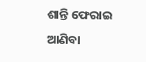ଶାନ୍ତି ଫେରାଇ ଆଣିବା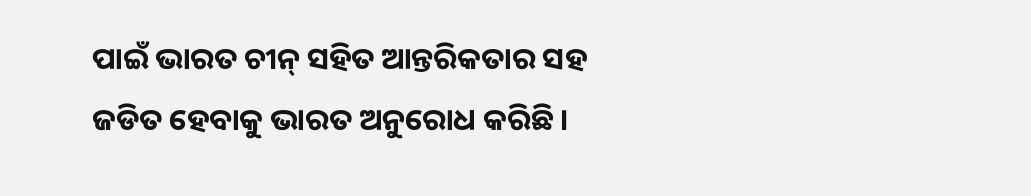ପାଇଁ ଭାରତ ଚୀନ୍ ସହିତ ଆନ୍ତରିକତାର ସହ ଜଡିତ ହେବାକୁ ଭାରତ ଅନୁରୋଧ କରିଛି ।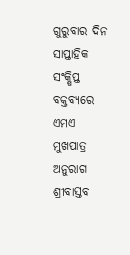ଗୁରୁବାର ଦିନ ସାପ୍ତାହିକ ସଂକ୍ଷିପ୍ତ ବକ୍ତବ୍ୟରେ ଏମଏ ମୁଖପାତ୍ର ଅନୁରାଗ ଶ୍ରୀବାସ୍ତବ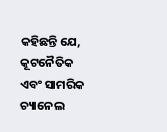କହିଛନ୍ତି ଯେ, କୂଟନୈତିକ ଏବଂ ସାମରିକ ଚ୍ୟାନେଲ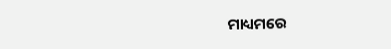ମାଧ୍ୟମରେ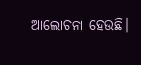ଆଲୋଚନା ହେଉଛି।